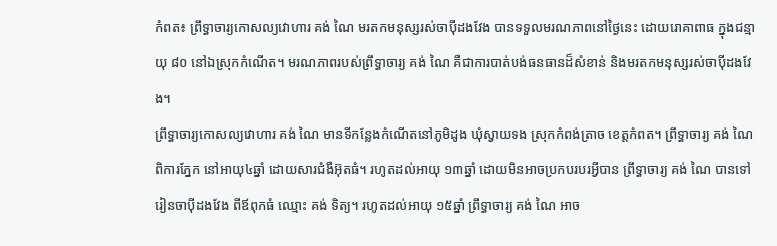កំពត៖ ព្រឹទ្ធាចារ្យកោសល្យវោហារ គង់ ណៃ មរតកមនុស្សរស់ចាប៉ីដងវែង បានទទួលមរណភាពនៅថ្ងៃនេះ ដោយរោគាពាធ ក្នុងជន្មាយុ ៨០ នៅឯស្រុកកំណើត។ មរណភាពរបស់ព្រឹទ្ធាចារ្យ គង់ ណៃ គឺជាការបាត់បង់ធនធានដ៏សំខាន់ និងមរតកមនុស្សរស់ចាប៉ីដងវែង។
ព្រឹទ្ធាចារ្យកោសល្យវោហារ គង់ ណៃ មានទីកន្លែងកំណើតនៅភូមិដូង ឃុំស្វាយទង ស្រុកកំពង់ត្រាច ខេត្តកំពត។ ព្រឹទ្ធាចារ្យ គង់ ណៃ ពិការភ្នែក នៅអាយុ៤ឆ្នាំ ដោយសារជំងឺអ៊ុតធំ។ រហូតដល់អាយុ ១៣ឆ្នាំ ដោយមិនអាចប្រកបរបរអ្វីបាន ព្រឹទ្ធាចារ្យ គង់ ណៃ បានទៅរៀនចាប៉ីដងវែង ពីឪពុកធំ ឈ្មោះ គង់ ទិត្យ។ រហូតដល់អាយុ ១៥ឆ្នាំ ព្រឹទ្ធាចារ្យ គង់ ណៃ អាច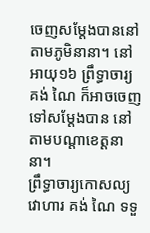ចេញសម្ដែងបាននៅតាមភូមិនានា។ នៅអាយុ១៦ ព្រឹទ្ធាចារ្យ គង់ ណៃ ក៏អាចចេញទៅសម្ដែងបាន នៅតាមបណ្ដាខេត្តនានា។
ព្រឹទ្ធាចារ្យកោសល្យវោហារ គង់ ណៃ ទទួ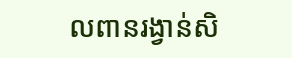លពានរង្វាន់សិ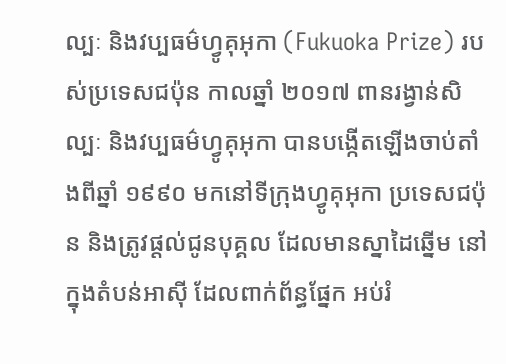ល្បៈ និងវប្បធម៌ហ្វូគុអុកា (Fukuoka Prize) របស់ប្រទេសជប៉ុន កាលឆ្នាំ ២០១៧ ពានរង្វាន់សិល្បៈ និងវប្បធម៌ហ្វូគុអុកា បានបង្កើតឡើងចាប់តាំងពីឆ្នាំ ១៩៩០ មកនៅទីក្រុងហ្វូគុអុកា ប្រទេសជប៉ុន និងត្រូវផ្តល់ជូនបុគ្គល ដែលមានស្នាដៃឆ្នើម នៅក្នុងតំបន់អាស៊ី ដែលពាក់ព័ន្ធផ្នែក អប់រំ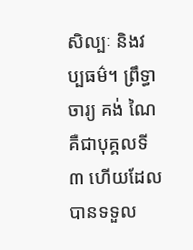សិល្បៈ និងវប្បធម៌។ ព្រឹទ្ធាចារ្យ គង់ ណៃ គឺជាបុគ្គលទី៣ ហើយដែលបានទទួល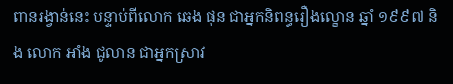ពានរង្វាន់នេះ បន្ទាប់ពីលោក ឆេង ផុន ជាអ្នកនិពន្ធរឿងល្ខោន ឆ្នាំ ១៩៩៧ និង លោក អាំង ជូលាន ជាអ្នកស្រាវ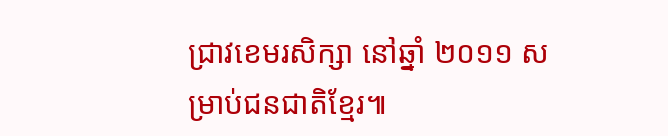ជ្រាវខេមរសិក្សា នៅឆ្នាំ ២០១១ សម្រាប់ជនជាតិខ្មែរ៕